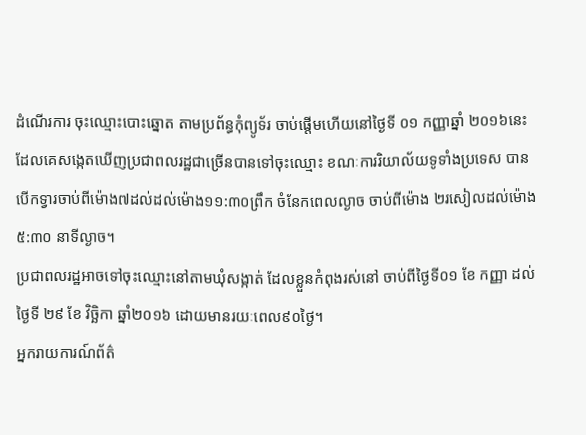ដំណើរការ ចុះឈ្មោះបោះឆ្នោត តាមប្រព័ន្ធកុំព្យូទ័រ ចាប់ផ្តើមហើយនៅថ្ងៃទី ០១ កញ្ញាឆ្នាំ ២០១៦នេះ ដែលគេសង្កេតឃើញប្រជាពលរដ្ឋជាច្រើនបានទៅចុះឈ្មោះ ខណៈការរិយាល័យទូទាំងប្រទេស បានបើកទ្វារចាប់ពីម៉ោង៧ដល់ដល់ម៉ោង១១:៣០ព្រឹក ចំនែកពេលល្ងាច ចាប់ពីម៉ោង ២រសៀលដល់ម៉ោង៥:៣០ នាទីល្ងាច។
ប្រជាពលរដ្ឋអាចទៅចុះឈ្មោះនៅតាមឃុំសង្កាត់ ដែលខ្លួនកំពុងរស់នៅ ចាប់ពីថ្ងៃទី០១ ខែ កញ្ញា ដល់ ថ្ងៃទី ២៩ ខែ វិច្ឆិកា ឆ្នាំ២០១៦ ដោយមានរយៈពេល៩០ថ្ងៃ។
អ្នករាយការណ៍ព័ត៌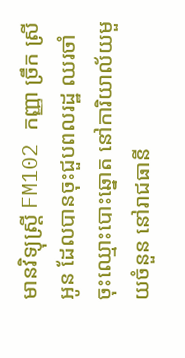មានវិទ្យុស្ត្រី FM102 កញ្ញា ច្រឹក ស្រីអូន ដែលបានចុះជួបពលរដ្ឋ ឈរចាំចុះឈ្មោះបោះឆ្នោត នៅការិយាល័យមួយចំនួន នៅរាជធានី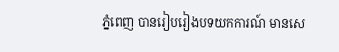ភ្នំពេញ បានរៀបរៀងបទយកការណ៍ មានសេ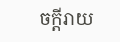ចក្ដីរាយ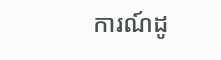ការណ៍ដូ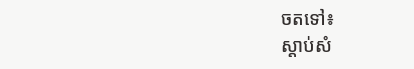ចតទៅ៖
ស្តាប់សំ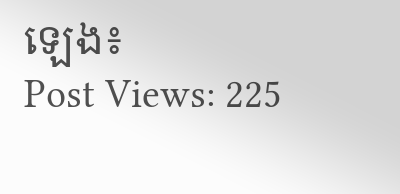ឡេង៖
Post Views: 225